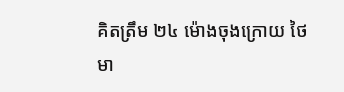គិតត្រឹម ២៤ ម៉ោងចុងក្រោយ ថៃមា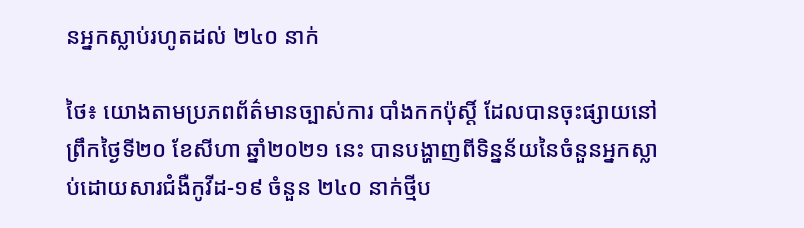នអ្នកស្លាប់រហូតដល់ ២៤០ នាក់

ថៃ៖ យោងតាមប្រភពព័ត៌មានច្បាស់ការ បាំងកកប៉ុស្តិ៍ ដែលបានចុះផ្សាយនៅព្រឹកថ្ងៃទី២០ ខែសីហា ឆ្នាំ២០២១ នេះ បានបង្ហាញពីទិន្នន័យនៃចំនួនអ្នកស្លាប់ដោយសារជំងឺកូវីដ-១៩ ចំនួន ២៤០ នាក់ថ្មីប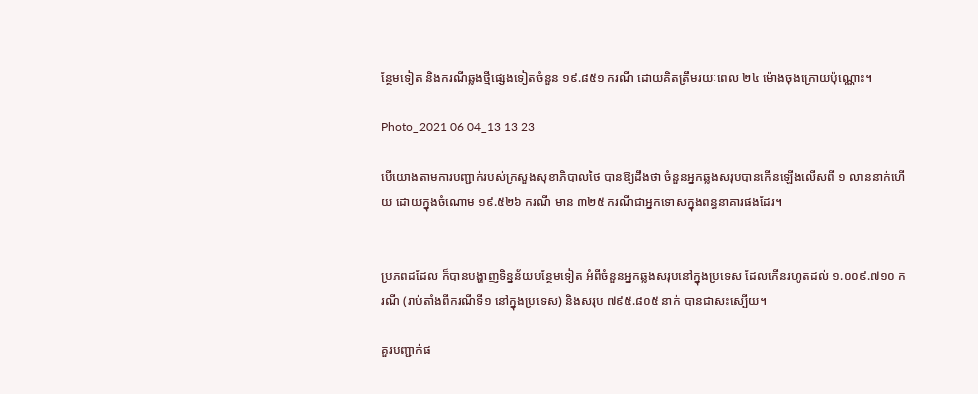ន្ថែមទៀត និងករណីឆ្លងថ្មីផ្សេងទៀតចំនួន ១៩.៨៥១ ករណី ដោយគិតត្រឹមរយៈពេល ២៤ ម៉ោងចុងក្រោយប៉ុណ្ណោះ។

Photo_2021 06 04_13 13 23

បើយោងតាមការបញ្ជាក់របស់ក្រសួងសុខាភិបាលថៃ បានឱ្យដឹងថា ចំនួនអ្នកឆ្លងសរុបបានកើនឡើងលើសពី ១ លាននាក់ហើយ ដោយក្នុងចំណោម ១៩.៥២៦ ករណី មាន ៣២៥ ករណីជាអ្នកទោសក្នុងពន្ធនាគារផងដែរ។


ប្រភពដដែល ក៏បានបង្ហាញទិន្នន័យបន្ថែមទៀត អំពីចំនួនអ្នកឆ្លងសរុបនៅក្នុងប្រទេស ដែលកើនរហូតដល់ ១.០០៩.៧១០ ករណី (រាប់តាំងពីករណីទី១ នៅក្នុងប្រទេស) និងសរុប ៧៩៥.៨០៥ នាក់ បានជាសះស្បើយ។

គួរបញ្ជាក់ផ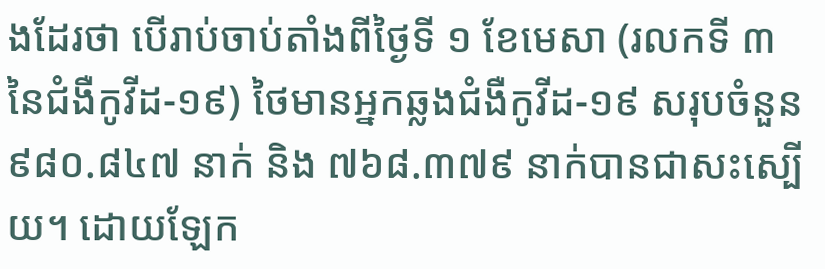ងដែរថា បើរាប់ចាប់តាំងពីថ្ងៃទី ១ ខែមេសា (រលកទី ៣ នៃជំងឺកូវីដ-១៩) ថៃមានអ្នកឆ្លងជំងឺកូវីដ-១៩ សរុបចំនួន ៩៨០.៨៤៧ នាក់ និង ៧៦៨.៣៧៩ នាក់បានជាសះស្បើយ។ ដោយឡែក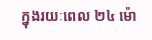ក្នុងរយៈពេល ២៤ ម៉ោ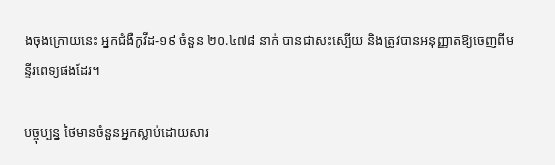ងចុងក្រោយនេះ អ្នកជំងឺកូវីដ-១៩ ចំនួន ២០.៤៧៨ នាក់ បានជាសះស្បើយ និងត្រូវបានអនុញ្ញាតឱ្យចេញពីមន្ទីរពេទ្យផងដែរ។

បច្ចុប្បន្ន ថៃមានចំនួនអ្នកស្លាប់ដោយសារ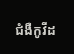ជំងឺកូវីដ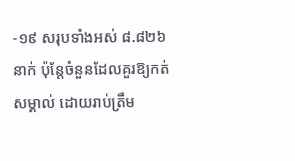-១៩ សរុបទាំងអស់ ៨.៨២៦ នាក់ ប៉ុន្តែចំនួនដែលគួរឱ្យកត់សម្គាល់ ដោយរាប់ត្រឹម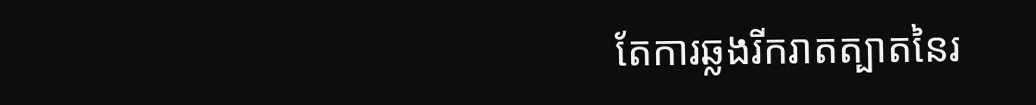តែការឆ្លងរីករាតត្បាតនៃរ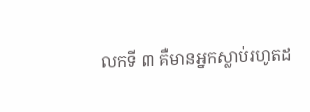លកទី ៣ គឺមានអ្នកស្លាប់រហូតដ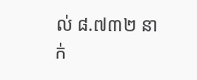ល់ ៨.៧៣២ នាក់